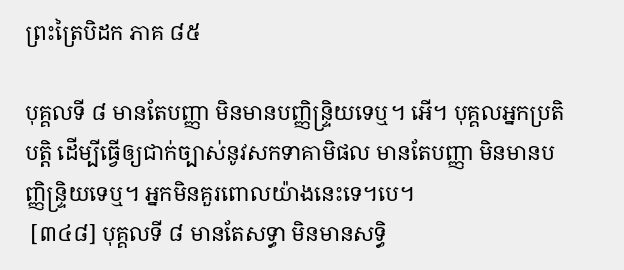ព្រះត្រៃបិដក ភាគ ៨៥

បុគ្គលទី ៨ មានតែបញ្ញា មិនមានបញ្ញិន្ទ្រិយទេឬ។ អើ។ បុគ្គលអ្នកប្រតិបត្តិ ដើម្បីធ្វើឲ្យជាក់ច្បាស់នូវសកទាគាមិផល មានតែបញ្ញា មិនមានបញ្ញិន្ទ្រិយទេឬ។ អ្នកមិនគួរពោលយ៉ាងនេះទេ។បេ។
 [៣៤៨] បុគ្គលទី ៨ មានតែសទ្ធា មិនមានសទ្ធិ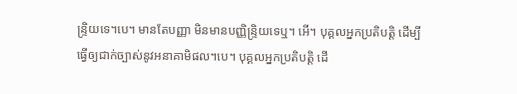ន្រ្ទិយទេ។បេ។ មានតែបញ្ញា មិនមានបញ្ញិន្ទ្រិយទេឬ។ អើ។ បុគ្គលអ្នកប្រតិបត្តិ ដើម្បីធ្វើឲ្យជាក់ច្បាស់នូវអនាគាមិផល។បេ។ បុគ្គលអ្នកប្រតិបត្តិ ដើ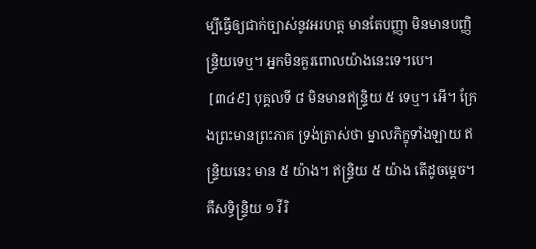ម្បីធ្វើឲ្យជាក់ច្បាស់នូវអរហត្ត មានតែបញ្ញា មិនមានបញ្ញិន្ទ្រិយទេឬ។ អ្នកមិនគួរពោលយ៉ាងនេះទេ។បេ។
 [៣៤៩] បុគ្គលទី ៨ មិនមានឥន្ទ្រិយ ៥ ទេឬ។ អើ។ ក្រែងព្រះមានព្រះភាគ ទ្រង់ត្រាស់ថា ម្នាលភិក្ខុទាំងឡាយ ឥន្ទ្រិយនេះ មាន ៥ យ៉ាង។ ឥន្ទ្រិយ ៥ យ៉ាង តើដូចម្តេច។ គឺសទ្ធិន្ទ្រិយ ១ វីរិ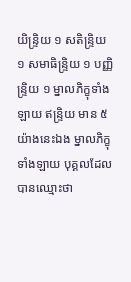យិន្ទ្រិយ ១ សតិន្ទ្រិយ ១ សមាធិន្ទ្រិយ ១ បញ្ញិន្ទ្រិយ ១ ម្នាលភិក្ខុទាំងឡាយ ឥន្ទ្រិយ មាន ៥ យ៉ាងនេះឯង ម្នាលភិក្ខុទាំងឡាយ បុគ្គលដែលបានឈ្មោះថា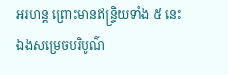អរហន្ត ព្រោះមានឥន្ទ្រិយទាំង ៥ នេះឯងសម្រេចបរិបូណ៌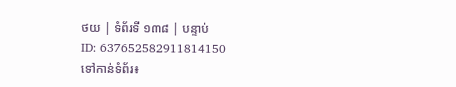ថយ | ទំព័រទី ១៣៨ | បន្ទាប់
ID: 637652582911814150
ទៅកាន់ទំព័រ៖